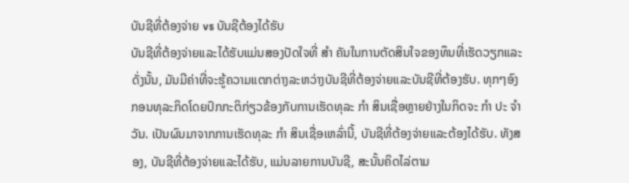ບັນຊີທີ່ຕ້ອງຈ່າຍ vs ບັນຊີຕ້ອງໄດ້ຮັບ
ບັນຊີທີ່ຕ້ອງຈ່າຍແລະໄດ້ຮັບແມ່ນສອງປັດໃຈທີ່ ສຳ ຄັນໃນການຕັດສິນໃຈຂອງທຶນທີ່ເຮັດວຽກແລະດັ່ງນັ້ນ, ມັນມີຄ່າທີ່ຈະຮູ້ຄວາມແຕກຕ່າງລະຫວ່າງບັນຊີທີ່ຕ້ອງຈ່າຍແລະບັນຊີທີ່ຕ້ອງຮັບ. ທຸກໆອົງກອນທຸລະກິດໂດຍປົກກະຕິກ່ຽວຂ້ອງກັບການເຮັດທຸລະ ກຳ ສິນເຊື່ອຫຼາຍຢ່າງໃນກິດຈະ ກຳ ປະ ຈຳ ວັນ. ເປັນຜົນມາຈາກການເຮັດທຸລະ ກຳ ສິນເຊື່ອເຫລົ່ານີ້, ບັນຊີທີ່ຕ້ອງຈ່າຍແລະຕ້ອງໄດ້ຮັບ. ທັງສອງ, ບັນຊີທີ່ຕ້ອງຈ່າຍແລະໄດ້ຮັບ, ແມ່ນລາຍການບັນຊີ, ສະນັ້ນຄິດໄລ່ຕາມ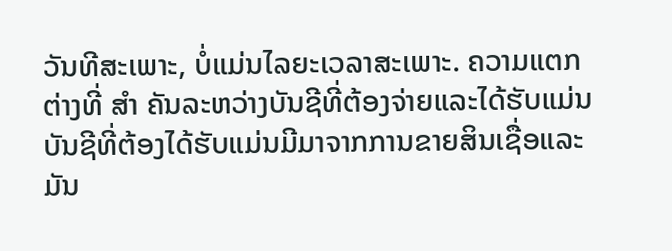ວັນທີສະເພາະ, ບໍ່ແມ່ນໄລຍະເວລາສະເພາະ. ຄວາມແຕກຕ່າງທີ່ ສຳ ຄັນລະຫວ່າງບັນຊີທີ່ຕ້ອງຈ່າຍແລະໄດ້ຮັບແມ່ນບັນຊີທີ່ຕ້ອງໄດ້ຮັບແມ່ນມີມາຈາກການຂາຍສິນເຊື່ອແລະມັນ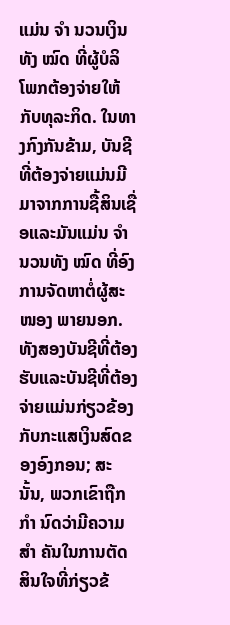ແມ່ນ ຈຳ ນວນເງິນທັງ ໝົດ ທີ່ຜູ້ບໍລິໂພກຕ້ອງຈ່າຍໃຫ້ກັບທຸລະກິດ. ໃນທາງກົງກັນຂ້າມ, ບັນຊີທີ່ຕ້ອງຈ່າຍແມ່ນມີມາຈາກການຊື້ສິນເຊື່ອແລະມັນແມ່ນ ຈຳ ນວນທັງ ໝົດ ທີ່ອົງການຈັດຫາຕໍ່ຜູ້ສະ ໜອງ ພາຍນອກ. ທັງສອງບັນຊີທີ່ຕ້ອງຮັບແລະບັນຊີທີ່ຕ້ອງຈ່າຍແມ່ນກ່ຽວຂ້ອງກັບກະແສເງິນສົດຂອງອົງກອນ; ສະນັ້ນ, ພວກເຂົາຖືກ ກຳ ນົດວ່າມີຄວາມ ສຳ ຄັນໃນການຕັດສິນໃຈທີ່ກ່ຽວຂ້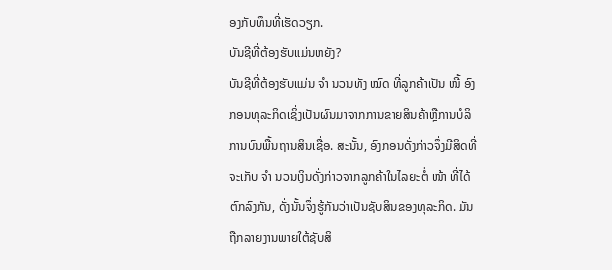ອງກັບທຶນທີ່ເຮັດວຽກ.
ບັນຊີທີ່ຕ້ອງຮັບແມ່ນຫຍັງ?
ບັນຊີທີ່ຕ້ອງຮັບແມ່ນ ຈຳ ນວນທັງ ໝົດ ທີ່ລູກຄ້າເປັນ ໜີ້ ອົງກອນທຸລະກິດເຊິ່ງເປັນຜົນມາຈາກການຂາຍສິນຄ້າຫຼືການບໍລິການບົນພື້ນຖານສິນເຊື່ອ. ສະນັ້ນ, ອົງກອນດັ່ງກ່າວຈຶ່ງມີສິດທີ່ຈະເກັບ ຈຳ ນວນເງິນດັ່ງກ່າວຈາກລູກຄ້າໃນໄລຍະຕໍ່ ໜ້າ ທີ່ໄດ້ຕົກລົງກັນ, ດັ່ງນັ້ນຈຶ່ງຮູ້ກັນວ່າເປັນຊັບສິນຂອງທຸລະກິດ. ມັນຖືກລາຍງານພາຍໃຕ້ຊັບສິ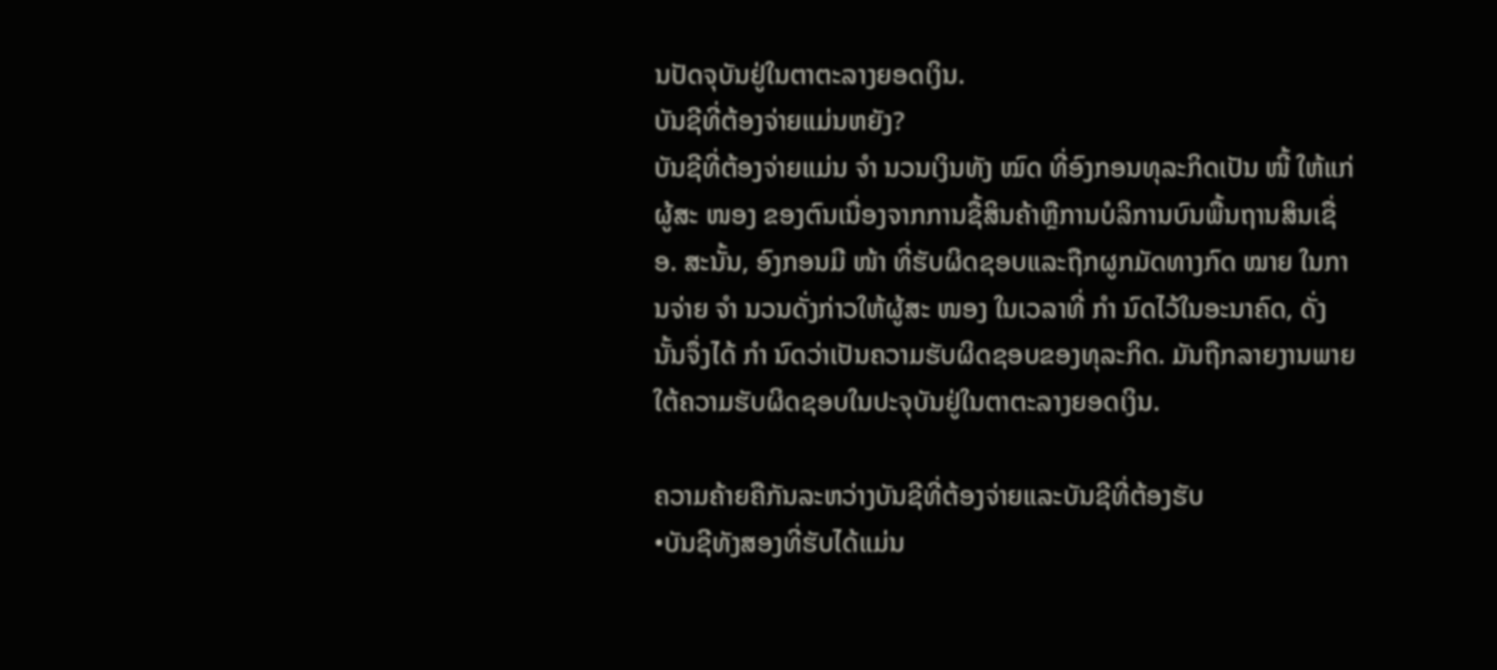ນປັດຈຸບັນຢູ່ໃນຕາຕະລາງຍອດເງິນ.
ບັນຊີທີ່ຕ້ອງຈ່າຍແມ່ນຫຍັງ?
ບັນຊີທີ່ຕ້ອງຈ່າຍແມ່ນ ຈຳ ນວນເງິນທັງ ໝົດ ທີ່ອົງກອນທຸລະກິດເປັນ ໜີ້ ໃຫ້ແກ່ຜູ້ສະ ໜອງ ຂອງຕົນເນື່ອງຈາກການຊື້ສິນຄ້າຫຼືການບໍລິການບົນພື້ນຖານສິນເຊື່ອ. ສະນັ້ນ, ອົງກອນມີ ໜ້າ ທີ່ຮັບຜິດຊອບແລະຖືກຜູກມັດທາງກົດ ໝາຍ ໃນການຈ່າຍ ຈຳ ນວນດັ່ງກ່າວໃຫ້ຜູ້ສະ ໜອງ ໃນເວລາທີ່ ກຳ ນົດໄວ້ໃນອະນາຄົດ, ດັ່ງນັ້ນຈຶ່ງໄດ້ ກຳ ນົດວ່າເປັນຄວາມຮັບຜິດຊອບຂອງທຸລະກິດ. ມັນຖືກລາຍງານພາຍໃຕ້ຄວາມຮັບຜິດຊອບໃນປະຈຸບັນຢູ່ໃນຕາຕະລາງຍອດເງິນ.

ຄວາມຄ້າຍຄືກັນລະຫວ່າງບັນຊີທີ່ຕ້ອງຈ່າຍແລະບັນຊີທີ່ຕ້ອງຮັບ
•ບັນຊີທັງສອງທີ່ຮັບໄດ້ແມ່ນ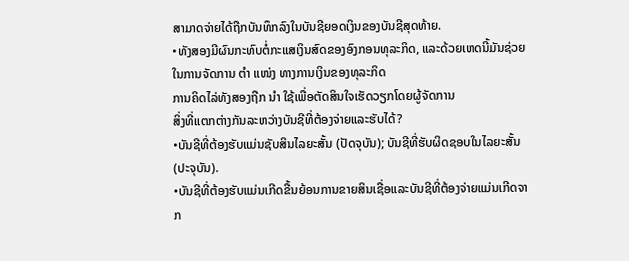ສາມາດຈ່າຍໄດ້ຖືກບັນທຶກລົງໃນບັນຊີຍອດເງິນຂອງບັນຊີສຸດທ້າຍ.
•ທັງສອງມີຜົນກະທົບຕໍ່ກະແສເງິນສົດຂອງອົງກອນທຸລະກິດ, ແລະດ້ວຍເຫດນີ້ມັນຊ່ວຍໃນການຈັດການ ຕຳ ແໜ່ງ ທາງການເງິນຂອງທຸລະກິດ
ການຄິດໄລ່ທັງສອງຖືກ ນຳ ໃຊ້ເພື່ອຕັດສິນໃຈເຮັດວຽກໂດຍຜູ້ຈັດການ
ສິ່ງທີ່ແຕກຕ່າງກັນລະຫວ່າງບັນຊີທີ່ຕ້ອງຈ່າຍແລະຮັບໄດ້?
•ບັນຊີທີ່ຕ້ອງຮັບແມ່ນຊັບສິນໄລຍະສັ້ນ (ປັດຈຸບັນ); ບັນຊີທີ່ຮັບຜິດຊອບໃນໄລຍະສັ້ນ (ປະຈຸບັນ).
•ບັນຊີທີ່ຕ້ອງຮັບແມ່ນເກີດຂື້ນຍ້ອນການຂາຍສິນເຊື່ອແລະບັນຊີທີ່ຕ້ອງຈ່າຍແມ່ນເກີດຈາກ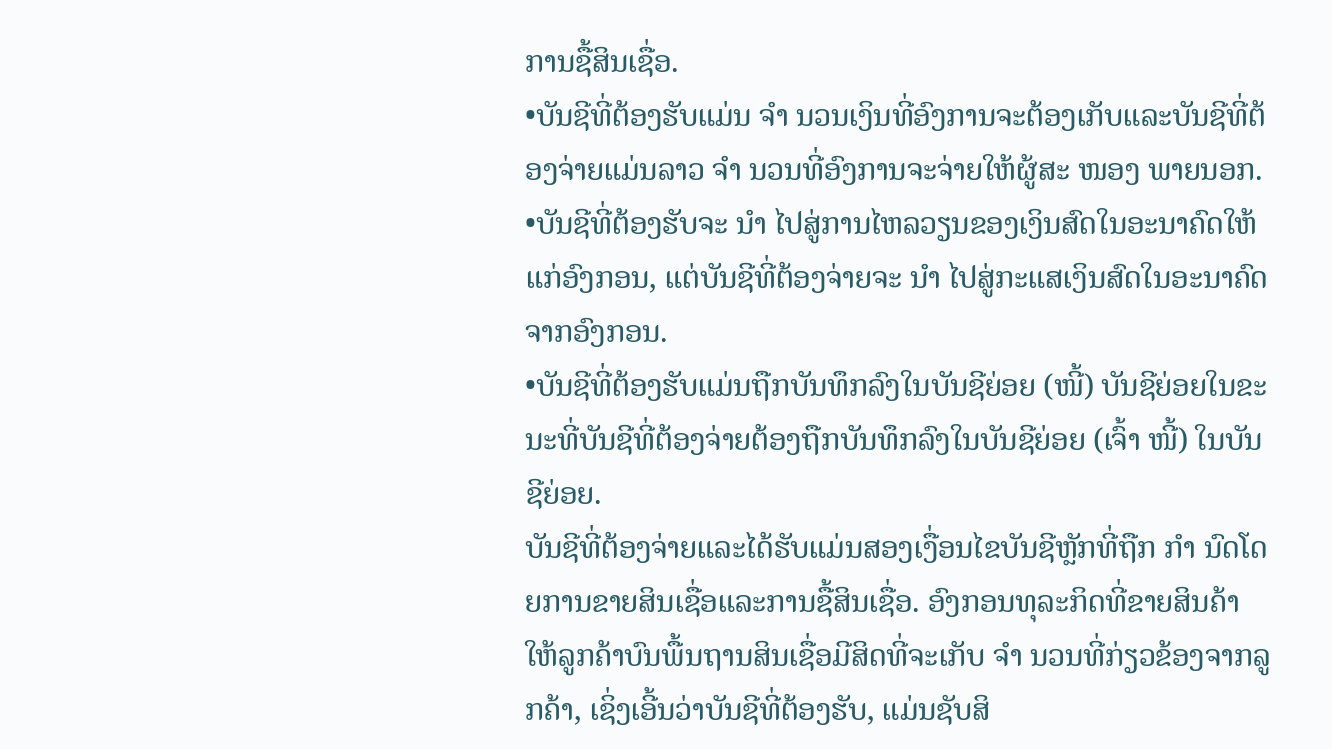ການຊື້ສິນເຊື່ອ.
•ບັນຊີທີ່ຕ້ອງຮັບແມ່ນ ຈຳ ນວນເງິນທີ່ອົງການຈະຕ້ອງເກັບແລະບັນຊີທີ່ຕ້ອງຈ່າຍແມ່ນລາວ ຈຳ ນວນທີ່ອົງການຈະຈ່າຍໃຫ້ຜູ້ສະ ໜອງ ພາຍນອກ.
•ບັນຊີທີ່ຕ້ອງຮັບຈະ ນຳ ໄປສູ່ການໄຫລວຽນຂອງເງິນສົດໃນອະນາຄົດໃຫ້ແກ່ອົງກອນ, ແຕ່ບັນຊີທີ່ຕ້ອງຈ່າຍຈະ ນຳ ໄປສູ່ກະແສເງິນສົດໃນອະນາຄົດຈາກອົງກອນ.
•ບັນຊີທີ່ຕ້ອງຮັບແມ່ນຖືກບັນທຶກລົງໃນບັນຊີຍ່ອຍ (ໜີ້) ບັນຊີຍ່ອຍໃນຂະນະທີ່ບັນຊີທີ່ຕ້ອງຈ່າຍຕ້ອງຖືກບັນທຶກລົງໃນບັນຊີຍ່ອຍ (ເຈົ້າ ໜີ້) ໃນບັນຊີຍ່ອຍ.
ບັນຊີທີ່ຕ້ອງຈ່າຍແລະໄດ້ຮັບແມ່ນສອງເງື່ອນໄຂບັນຊີຫຼັກທີ່ຖືກ ກຳ ນົດໂດຍການຂາຍສິນເຊື່ອແລະການຊື້ສິນເຊື່ອ. ອົງກອນທຸລະກິດທີ່ຂາຍສິນຄ້າໃຫ້ລູກຄ້າບົນພື້ນຖານສິນເຊື່ອມີສິດທີ່ຈະເກັບ ຈຳ ນວນທີ່ກ່ຽວຂ້ອງຈາກລູກຄ້າ, ເຊິ່ງເອີ້ນວ່າບັນຊີທີ່ຕ້ອງຮັບ, ແມ່ນຊັບສິ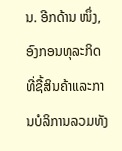ນ. ອີກດ້ານ ໜຶ່ງ, ອົງກອນທຸລະກິດທີ່ຊື້ສິນຄ້າແລະການບໍລິການລວມທັງ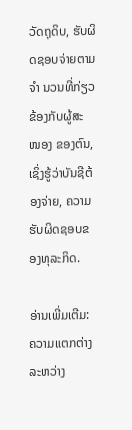ວັດຖຸດິບ, ຮັບຜິດຊອບຈ່າຍຕາມ ຈຳ ນວນທີ່ກ່ຽວຂ້ອງກັບຜູ້ສະ ໜອງ ຂອງຕົນ, ເຊິ່ງຮູ້ວ່າບັນຊີຕ້ອງຈ່າຍ, ຄວາມຮັບຜິດຊອບຂອງທຸລະກິດ.

ອ່ານເພີ່ມເຕີມ:
ຄວາມແຕກຕ່າງລະຫວ່າງ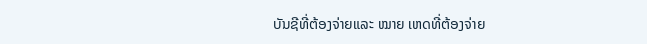ບັນຊີທີ່ຕ້ອງຈ່າຍແລະ ໝາຍ ເຫດທີ່ຕ້ອງຈ່າຍ